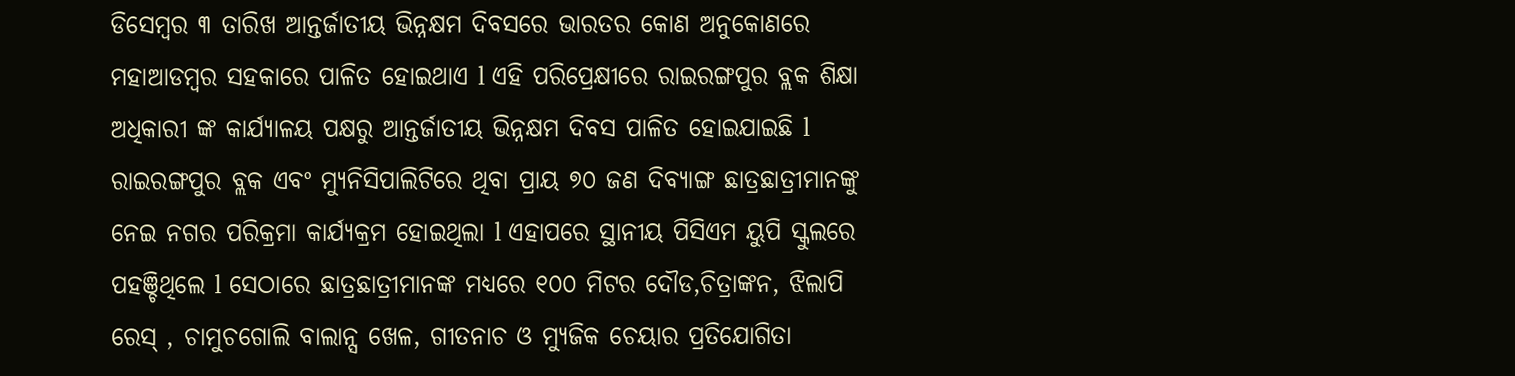ଡିସେମ୍ବର ୩ ତାରିଖ ଆନ୍ତର୍ଜାତୀୟ ଭିନ୍ନକ୍ଷମ ଦିବସରେ ଭାରତର କୋଣ ଅନୁକୋଣରେ ମହାଆଡମ୍ବର ସହକାରେ ପାଳିତ ହୋଇଥାଏ l ଏହି ପରିପ୍ରେକ୍ଷୀରେ ରାଇରଙ୍ଗପୁର ବ୍ଲକ ଶିକ୍ଷା ଅଧିକାରୀ ଙ୍କ କାର୍ଯ୍ଯାଳୟ ପକ୍ଷରୁ ଆନ୍ତର୍ଜାତୀୟ ଭିନ୍ନକ୍ଷମ ଦିବସ ପାଳିତ ହୋଇଯାଇଛି l ରାଇରଙ୍ଗପୁର ବ୍ଲକ ଏବଂ ମ୍ଯୁନିସିପାଲିଟିରେ ଥିବା ପ୍ରାୟ ୭୦ ଜଣ ଦିବ୍ଯାଙ୍ଗ ଛାତ୍ରଛାତ୍ରୀମାନଙ୍କୁ ନେଇ ନଗର ପରିକ୍ରମା କାର୍ଯ୍ଯକ୍ରମ ହୋଇଥିଲା l ଏହାପରେ ସ୍ଥାନୀୟ ପିସିଏମ ୟୁପି ସ୍କୁଲରେ ପହଞ୍ଚିଥିଲେ l ସେଠାରେ ଛାତ୍ରଛାତ୍ରୀମାନଙ୍କ ମଧ୍ଯରେ ୧୦୦ ମିଟର ଦୌଡ,ଚିତ୍ରାଙ୍କନ, ଝିଲାପି ରେସ୍ , ଚାମୁଚଗୋଲି ବାଲାନ୍ସ ଖେଳ, ଗୀତନାଚ ଓ ମ୍ଯୁଜିକ ଚେୟାର ପ୍ରତିଯୋଗିତା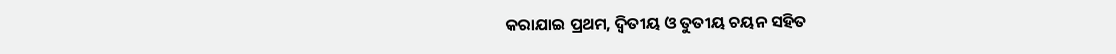କରାଯାଇ ପ୍ରଥମ, ଦ୍ବିତୀୟ ଓ ତୁତୀୟ ଚୟନ ସହିତ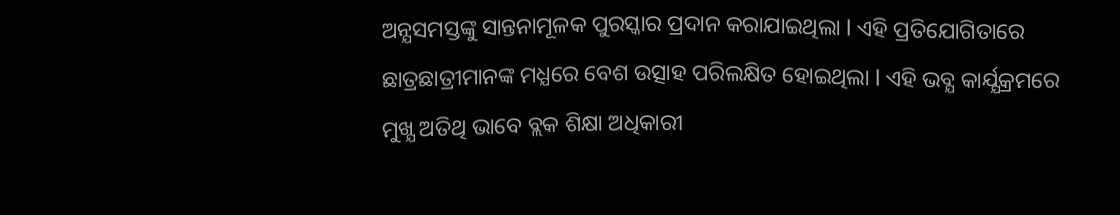ଅନ୍ଯସମସ୍ତଙ୍କୁ ସାନ୍ତନାମୂଳକ ପୁରସ୍କାର ପ୍ରଦାନ କରାଯାଇଥିଲା l ଏହି ପ୍ରତିଯୋଗିତାରେ ଛାତ୍ରଛାତ୍ରୀମାନଙ୍କ ମଧ୍ଯରେ ବେଶ ଉତ୍ସାହ ପରିଲକ୍ଷିତ ହୋଇଥିଲା l ଏହି ଭବ୍ଯ କାର୍ଯ୍ଯକ୍ରମରେ ମୁଖ୍ଯ ଅତିଥି ଭାବେ ବ୍ଲକ ଶିକ୍ଷା ଅଧିକାରୀ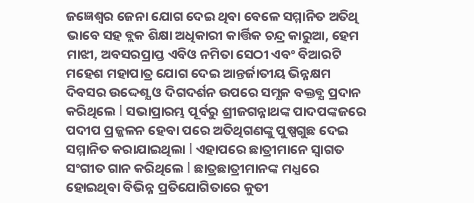ଜଜ୍ଞେଶ୍ବର ଜେନା ଯୋଗ ଦେଇ ଥିବା ବେଳେ ସମ୍ମାନିତ ଅତିଥି ଭାବେ ସହ ବ୍ଲକ ଶିକ୍ଷା ଅଧିକାରୀ କାର୍ତ୍ତିକ ଚନ୍ଦ୍ର କାରୁଆ, ହେମ ମାଝୀ, ଅବସରପ୍ରାପ୍ତ ଏବିଓ ନମିତା ସେଠୀ ଏବଂ ବିଆରଟି ମହେଶ ମହାପାତ୍ର ଯୋଗ ଦେଇ ଆନ୍ତର୍ଜାତୀୟ ଭିନ୍ନକ୍ଷମ ଦିବସର ଉଦ୍ଦେଶ୍ଯ ଓ ଦିଗଦର୍ଶନ ଉପରେ ସମ୍ଯକ ବକ୍ତବ୍ଯ ପ୍ରଦାନ କରିଥିଲେ l ସଭାପ୍ରାରମ୍ଭ ପୂର୍ବରୁ ଶ୍ରୀଜଗନ୍ନାଥଙ୍କ ପାଦପଙ୍କଜରେ ପଦୀପ ପ୍ରଜ୍ଜଳନ ହେବା ପରେ ଅତିଥିଗଣଙ୍କୁ ପୁଷ୍ପଗୁଛ ଦେଇ ସମ୍ମାନିତ କରାଯାଇଥିଲା l ଏହାପରେ ଛାତ୍ରୀମାନେ ସ୍ବାଗତ ସଂଗୀତ ଗାନ କରିଥିଲେ l ଛାତ୍ରଛାତ୍ରୀମାନଙ୍କ ମଧ୍ଯରେ ହୋଇଥିବା ବିଭିନ୍ନ ପ୍ରତିଯୋଗିତାରେ କୁତୀ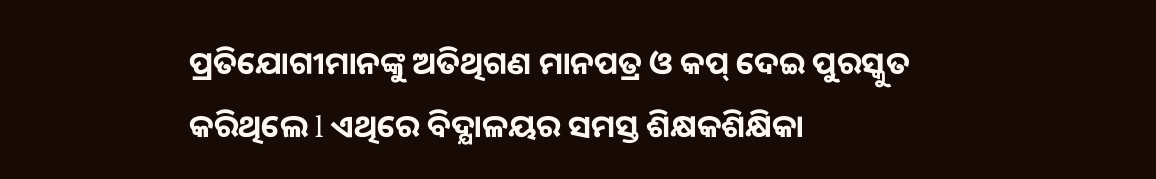ପ୍ରତିଯୋଗୀମାନଙ୍କୁ ଅତିଥିଗଣ ମାନପତ୍ର ଓ କପ୍ ଦେଇ ପୁରସ୍କୁତ କରିଥିଲେ l ଏଥିରେ ବିଦ୍ଯାଳୟର ସମସ୍ତ ଶିକ୍ଷକଶିକ୍ଷିକା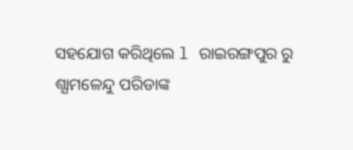ସହଯୋଗ କରିଥିଲେ l ରାଇରଙ୍ଗପୁର ରୁ ଶ୍ଯାମଳେନ୍ଦୁ ପରିଡାଙ୍କ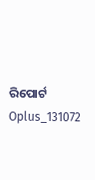ରିପୋର୍ଟ
Oplus_131072